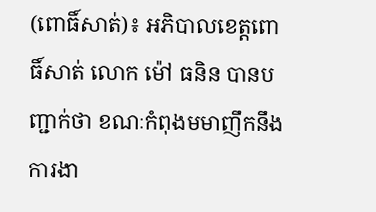(ពោធិ៍សាត់)៖ អភិបាលខេត្តពោធិ៍សាត់ លោក ម៉ៅ ធនិន បានបញ្ជាក់ថា ខណៈកំពុងមមាញឹកនឹងការងា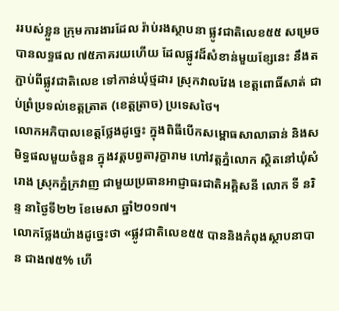ររបស់ខ្លួន ក្រុមការងារដែល រ៉ាប់រងស្ថាបនា ផ្លូវជាតិលេខ៥៥ សម្រេចបានលទ្ធផល ៧៥ភាគរយហើយ ដែលផ្លូវដ៏សំខាន់មួយខ្សែនេះ នឹងតភ្ជាប់ពីផ្លូវជាតិលេខ ទៅកាន់ឃុំថ្មដារ ស្រុកវាលវែង ខេត្តពោធិ៍សាត់ ជាប់ព្រំប្រទល់ខេត្តត្រាត (ខេត្តត្រាច) ប្រទេសថៃ។
លោកអភិបាលខេត្តថ្លែងដូច្នេះ ក្នុងពិធីបើកសម្ពោធសាលាឆាន់ និងសមិទ្ធផលមួយចំនួន ក្នុងវត្តបព្វតារុក្ខារាម ហៅវត្តភ្នំលោក ស្ថិតនៅឃុំសំរោង ស្រុកភ្នំក្រវាញ ជាមួយប្រធានអាជ្ញាធរជាតិអគ្គិសនី លោក ទី នរិន្ទ នាថ្ងៃទី២២ ខែមេសា ឆ្នាំ២០១៧។
លោកថ្លែងយ៉ាងដូច្នេះថា «ផ្លូវជាតិលេខ៥៥ បាននិងកំពុងស្ថាបនាបាន ជាង៧៥% ហើ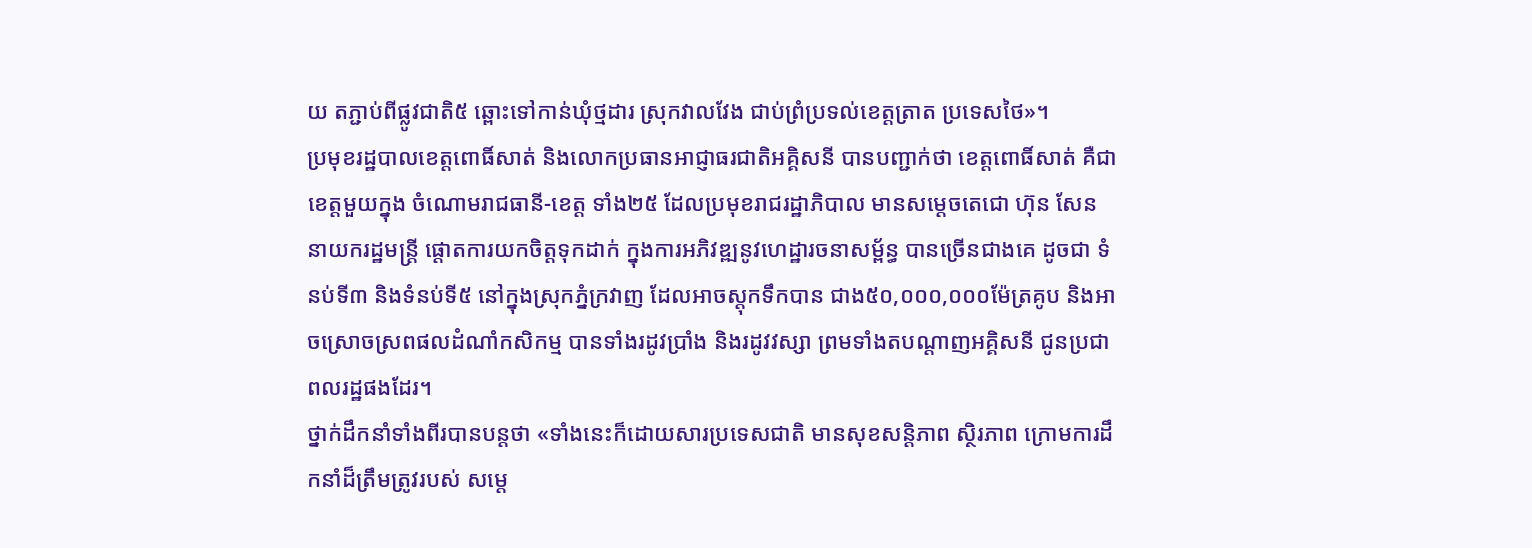យ តភ្ជាប់ពីផ្លូវជាតិ៥ ឆ្ពោះទៅកាន់ឃុំថ្មដារ ស្រុកវាលវែង ជាប់ព្រំប្រទល់ខេត្តត្រាត ប្រទេសថៃ»។
ប្រមុខរដ្ឋបាលខេត្តពោធិ៍សាត់ និងលោកប្រធានអាជ្ញាធរជាតិអគ្គិសនី បានបញ្ជាក់ថា ខេត្តពោធិ៍សាត់ គឺជាខេត្តមួយក្នុង ចំណោមរាជធានី-ខេត្ត ទាំង២៥ ដែលប្រមុខរាជរដ្ឋាភិបាល មានសម្ដេចតេជោ ហ៊ុន សែន នាយករដ្ឋមន្រ្តី ផ្តោតការយកចិត្តទុកដាក់ ក្នុងការអភិវឌ្ឍនូវហេដ្ឋារចនាសម្ព័ន្ធ បានច្រើនជាងគេ ដូចជា ទំនប់ទី៣ និងទំនប់ទី៥ នៅក្នុងស្រុកភ្នំក្រវាញ ដែលអាចស្តុកទឹកបាន ជាង៥០,០០០,០០០ម៉ែត្រគូប និងអាចស្រោចស្រពផលដំណាំកសិកម្ម បានទាំងរដូវប្រាំង និងរដូវវស្សា ព្រមទាំងតបណ្ដាញអគ្គិសនី ជូនប្រជាពលរដ្ឋផងដែរ។
ថ្នាក់ដឹកនាំទាំងពីរបានបន្តថា «ទាំងនេះក៏ដោយសារប្រទេសជាតិ មានសុខសន្តិភាព ស្ថិរភាព ក្រោមការដឹកនាំដ៏ត្រឹមត្រូវរបស់ សម្តេ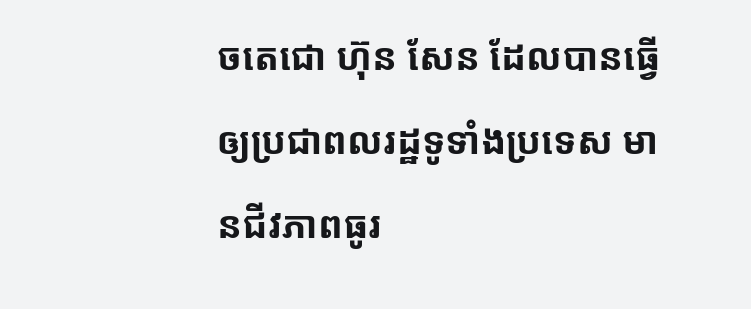ចតេជោ ហ៊ុន សែន ដែលបានធ្វើឲ្យប្រជាពលរដ្ឋទូទាំងប្រទេស មានជីវភាពធូរ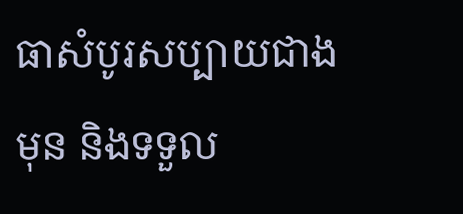ធាសំបូរសប្បាយជាងមុន និងទទួល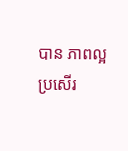បាន ភាពល្អប្រសើរ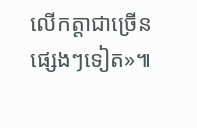លើកត្តាជាច្រើនផ្សេងៗទៀត»៕